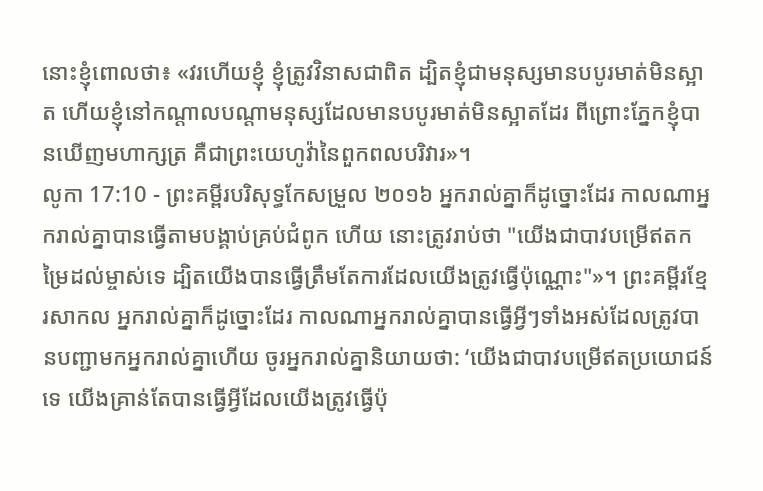នោះខ្ញុំពោលថា៖ «វរហើយខ្ញុំ ខ្ញុំត្រូវវិនាសជាពិត ដ្បិតខ្ញុំជាមនុស្សមានបបូរមាត់មិនស្អាត ហើយខ្ញុំនៅកណ្ដាលបណ្ដាមនុស្សដែលមានបបូរមាត់មិនស្អាតដែរ ពីព្រោះភ្នែកខ្ញុំបានឃើញមហាក្សត្រ គឺជាព្រះយេហូវ៉ានៃពួកពលបរិវារ»។
លូកា 17:10 - ព្រះគម្ពីរបរិសុទ្ធកែសម្រួល ២០១៦ អ្នករាល់គ្នាក៏ដូច្នោះដែរ កាលណាអ្នករាល់គ្នាបានធ្វើតាមបង្គាប់គ្រប់ជំពូក ហើយ នោះត្រូវរាប់ថា "យើងជាបាវបម្រើឥតកម្រៃដល់ម្ចាស់ទេ ដ្បិតយើងបានធ្វើត្រឹមតែការដែលយើងត្រូវធ្វើប៉ុណ្ណោះ"»។ ព្រះគម្ពីរខ្មែរសាកល អ្នករាល់គ្នាក៏ដូច្នោះដែរ កាលណាអ្នករាល់គ្នាបានធ្វើអ្វីៗទាំងអស់ដែលត្រូវបានបញ្ជាមកអ្នករាល់គ្នាហើយ ចូរអ្នករាល់គ្នានិយាយថា: ‘យើងជាបាវបម្រើឥតប្រយោជន៍ទេ យើងគ្រាន់តែបានធ្វើអ្វីដែលយើងត្រូវធ្វើប៉ុ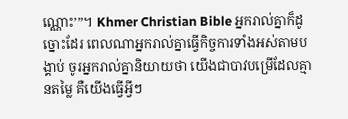ណ្ណោះ’”។ Khmer Christian Bible អ្នករាល់គ្នាក៏ដូច្នោះដែរ ពេលណាអ្នករាល់គ្នាធ្វើកិច្ចការទាំងអស់តាមបង្គាប់ ចូរអ្នករាល់គ្នានិយាយថា យើងជាបាវបម្រើដែលគ្មានតម្លៃ គឺយើងធ្វើអ្វីៗ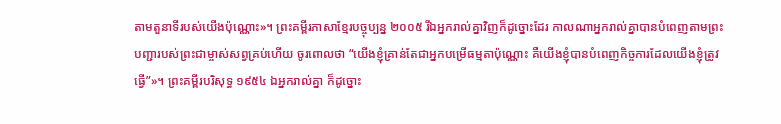តាមតួនាទីរបស់យើងប៉ុណ្ណោះ»។ ព្រះគម្ពីរភាសាខ្មែរបច្ចុប្បន្ន ២០០៥ រីឯអ្នករាល់គ្នាវិញក៏ដូច្នោះដែរ កាលណាអ្នករាល់គ្នាបានបំពេញតាមព្រះបញ្ជារបស់ព្រះជាម្ចាស់សព្វគ្រប់ហើយ ចូរពោលថា “យើងខ្ញុំគ្រាន់តែជាអ្នកបម្រើធម្មតាប៉ុណ្ណោះ គឺយើងខ្ញុំបានបំពេញកិច្ចការដែលយើងខ្ញុំត្រូវធ្វើ”»។ ព្រះគម្ពីរបរិសុទ្ធ ១៩៥៤ ឯអ្នករាល់គ្នា ក៏ដូច្នោះ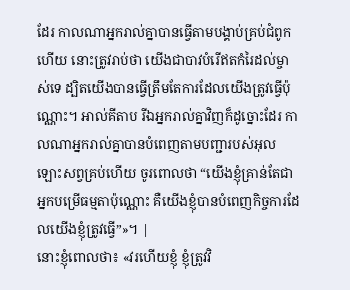ដែរ កាលណាអ្នករាល់គ្នាបានធ្វើតាមបង្គាប់គ្រប់ជំពូកហើយ នោះត្រូវរាប់ថា យើងជាបាវបំរើឥតកំរៃដល់ម្ចាស់ទេ ដ្បិតយើងបានធ្វើត្រឹមតែការដែលយើងត្រូវធ្វើប៉ុណ្ណោះ។ អាល់គីតាប រីឯអ្នករាល់គ្នាវិញក៏ដូច្នោះដែរ កាលណាអ្នករាល់គ្នាបានបំពេញតាមបញ្ជារបស់អុលឡោះសព្វគ្រប់ហើយ ចូរពោលថា “យើងខ្ញុំគ្រាន់តែជាអ្នកបម្រើធម្មតាប៉ុណ្ណោះ គឺយើងខ្ញុំបានបំពេញកិច្ចការដែលយើងខ្ញុំត្រូវធ្វើ”»។ |
នោះខ្ញុំពោលថា៖ «វរហើយខ្ញុំ ខ្ញុំត្រូវវិ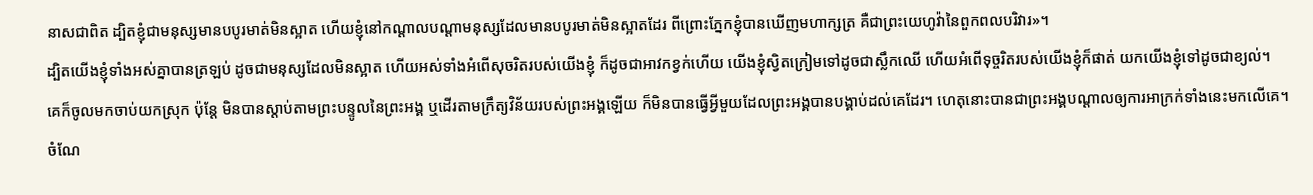នាសជាពិត ដ្បិតខ្ញុំជាមនុស្សមានបបូរមាត់មិនស្អាត ហើយខ្ញុំនៅកណ្ដាលបណ្ដាមនុស្សដែលមានបបូរមាត់មិនស្អាតដែរ ពីព្រោះភ្នែកខ្ញុំបានឃើញមហាក្សត្រ គឺជាព្រះយេហូវ៉ានៃពួកពលបរិវារ»។
ដ្បិតយើងខ្ញុំទាំងអស់គ្នាបានត្រឡប់ ដូចជាមនុស្សដែលមិនស្អាត ហើយអស់ទាំងអំពើសុចរិតរបស់យើងខ្ញុំ ក៏ដូចជាអាវកខ្វក់ហើយ យើងខ្ញុំស្វិតក្រៀមទៅដូចជាស្លឹកឈើ ហើយអំពើទុច្ចរិតរបស់យើងខ្ញុំក៏ផាត់ យកយើងខ្ញុំទៅដូចជាខ្យល់។
គេក៏ចូលមកចាប់យកស្រុក ប៉ុន្តែ មិនបានស្តាប់តាមព្រះបន្ទូលនៃព្រះអង្គ ឬដើរតាមក្រឹត្យវិន័យរបស់ព្រះអង្គឡើយ ក៏មិនបានធ្វើអ្វីមួយដែលព្រះអង្គបានបង្គាប់ដល់គេដែរ។ ហេតុនោះបានជាព្រះអង្គបណ្ដាលឲ្យការអាក្រក់ទាំងនេះមកលើគេ។
ចំណែ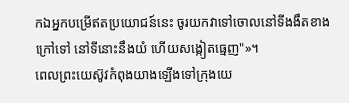កឯអ្នកបម្រើឥតប្រយោជន៍នេះ ចូរយកវាទៅចោលនៅទីងងឹតខាងក្រៅទៅ នៅទីនោះនឹងយំ ហើយសង្កៀតធ្មេញ"»។
ពេលព្រះយេស៊ូវកំពុងយាងឡើងទៅក្រុងយេ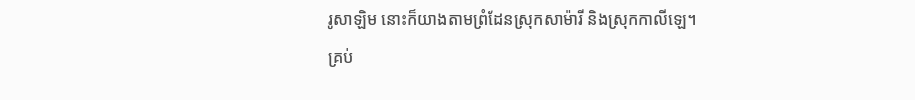រូសាឡិម នោះក៏យាងតាមព្រំដែនស្រុកសាម៉ារី និងស្រុកកាលីឡេ។
គ្រប់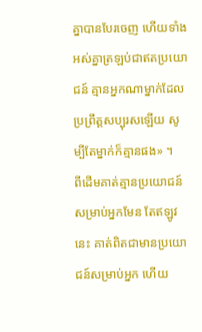គ្នាបានបែរចេញ ហើយទាំងអស់គ្នាត្រឡប់ជាឥតប្រយោជន៍ គ្មានអ្នកណាម្នាក់ដែលប្រព្រឹត្តសប្បុរសឡើយ សូម្បីតែម្នាក់ក៏គ្មានផង» ។
ពីដើមគាត់គ្មានប្រយោជន៍សម្រាប់អ្នកមែន តែឥឡូវនេះ គាត់ពិតជាមានប្រយោជន៍សម្រាប់អ្នក ហើយ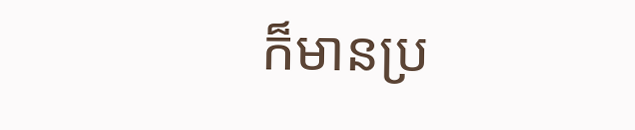ក៏មានប្រ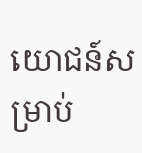យោជន៍សម្រាប់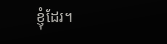ខ្ញុំដែរ។